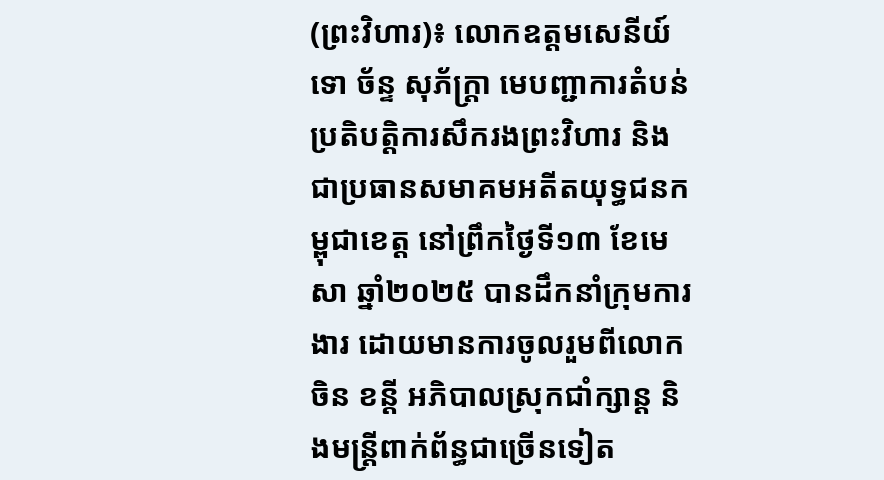(ព្រះវិហារ)៖ លោកឧត្តមសេនីយ៍ទោ ច័ន្ទ សុភ័ក្ត្រា មេបញ្ជាការតំបន់ប្រតិបត្តិការសឹករងព្រះវិហារ និងជាប្រធានសមាគមអតីតយុទ្ធជនកម្ពុជាខេត្ត នៅព្រឹកថ្ងៃទី១៣ ខែមេសា ឆ្នាំ២០២៥ បានដឹកនាំក្រុមការងារ ដោយមានការចូលរួមពីលោក ចិន ខន្តី អភិបាលស្រុកជាំក្សាន្ត និងមន្ត្រីពាក់ព័ន្ធជាច្រើនទៀត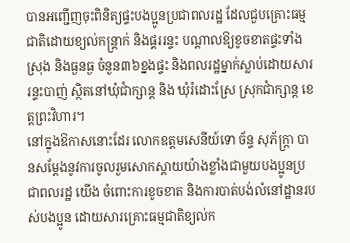បានអញ្ជើញចុះពិនិត្យផ្ទះបងប្អូនប្រជាពលរដ្ឋ ដែលជួបគ្រោះធម្មជាតិដោយខ្យល់កន្ត្រាក់ និងផ្គររន្ទះ បណ្ដាលឱ្យខូចខាតផ្ទះទាំងស្រុង និងធ្ងនធ្ង ចំនួន៣៦ខ្នងផ្ទះ និងពលរដ្ឋម្នាក់ស្លាប់ដោយសាររន្ទះបាញ់ ស្ថិតនៅឃុំជាំក្សាន្ត និង ឃុំរំដោះស្រែ ស្រុកជាំក្សាន្ដ ខេត្តព្រះវិហារ។
នៅក្នុងឱកាសនោះដែរ លោកឧត្តមសេនីយ៍ទោ ច័ន្ទ សុភ័ក្ត្រា បានសម្ដែងនូវការចូលរួមសោកស្ដាយយ៉ាងខ្លាំងជាមួយបងប្អូនប្រជាពលរដ្ឋ យើង ចំពោះការខូចខាត និងការបាត់បង់លំនៅដ្ឋានរបស់បងប្អូន ដោយសារគ្រោះធម្មជាតិខ្យល់ក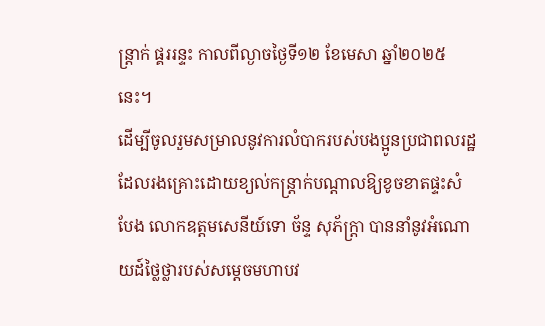ន្ត្រាក់ ផ្គររន្ទះ កាលពីល្ងាចថ្ងៃទី១២ ខែមេសា ឆ្នាំ២០២៥នេះ។
ដើម្បីចូលរួមសម្រាលនូវការលំបាករបស់បងប្អូនប្រជាពលរដ្ឋ ដែលរងគ្រោះដោយខ្យល់កន្ត្រាក់បណ្តាលឱ្យខូចខាតផ្ទះសំបែង លោកឧត្តមសេនីយ៍ទោ ច័ន្ទ សុភ័ក្ត្រា បាននាំនូវអំណោយដ៍ថ្លៃថ្លារបស់សម្ដេចមហាបវ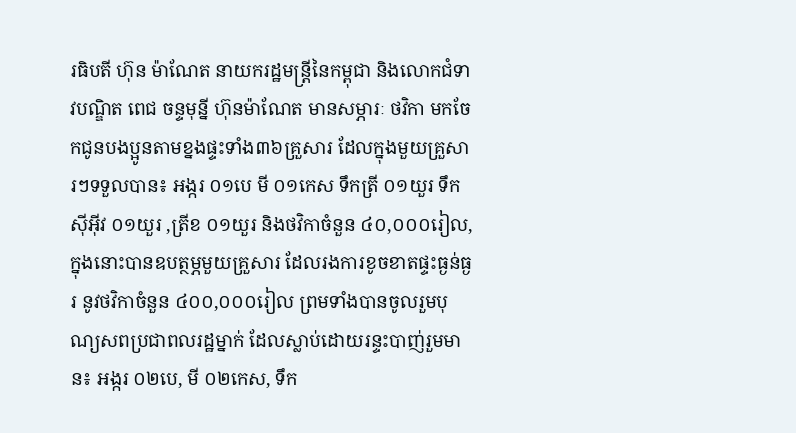រធិបតី ហ៊ុន ម៉ាណែត នាយករដ្ឋមន្ត្រីនៃកម្ពុជា និងលោកជំទាវបណ្ឌិត ពេជ ចន្ទមុន្នី ហ៊ុនម៉ាណែត មានសម្ភារៈ ថវិកា មកចែកជូនបងប្អូនតាមខ្នងផ្ទះទាំង៣៦គ្រួសារ ដែលក្នុងមួយគ្រួសារៗទទួលបាន៖ អង្ករ ០១បេ មី ០១កេស ទឹកត្រី ០១យួរ ទឹកសុីអុីវ ០១យួរ ,ត្រីខ ០១យួរ និងថវិកាចំនួន ៤០,០០០រៀល, ក្នុងនោះបានឧបត្ថម្ភមួយគ្រួសារ ដែលរងការខូចខាតផ្ទះធ្ងន់ធ្ងរ នូវថវិកាចំនួន ៤០០,០០០រៀល ព្រមទាំងបានចូលរួមបុណ្យសពប្រជាពលរដ្ឋម្នាក់ ដែលស្លាប់ដោយរន្ទះបាញ់រួមមាន៖ អង្ករ ០២បេ, មី ០២កេស, ទឹក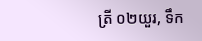ត្រី ០២យួរ, ទឹក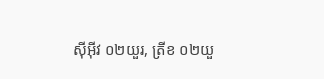សុីអុីវ ០២យួរ, ត្រីខ ០២យួ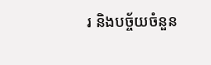រ និងបច្ច័យចំនួន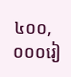៤០០,០០០រៀ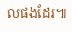លផងដែរ៕